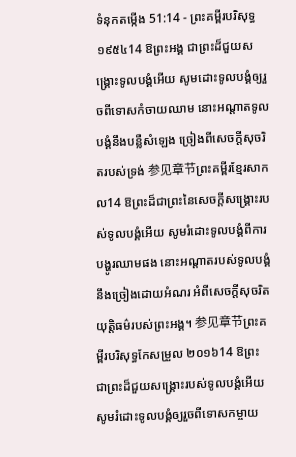ទំនុកតម្កើង 51:14 - ព្រះគម្ពីរបរិសុទ្ធ ១៩៥៤14 ឱព្រះអង្គ ជាព្រះដ៏ជួយសង្គ្រោះទូលបង្គំអើយ សូមដោះទូលបង្គំឲ្យរួចពីទោសកំចាយឈាម នោះអណ្តាតទូលបង្គំនឹងបន្លឺសំឡេង ច្រៀងពីសេចក្ដីសុចរិតរបស់ទ្រង់ 参见章节ព្រះគម្ពីរខ្មែរសាកល14 ឱព្រះដ៏ជាព្រះនៃសេចក្ដីសង្គ្រោះរបស់ទូលបង្គំអើយ សូមរំដោះទូលបង្គំពីការបង្ហូរឈាមផង នោះអណ្ដាតរបស់ទូលបង្គំនឹងច្រៀងដោយអំណរ អំពីសេចក្ដីសុចរិតយុត្តិធម៌របស់ព្រះអង្គ។ 参见章节ព្រះគម្ពីរបរិសុទ្ធកែសម្រួល ២០១៦14 ឱព្រះ ជាព្រះដ៏ជួយសង្គ្រោះរបស់ទូលបង្គំអើយ សូមរំដោះទូលបង្គំឲ្យរួចពីទោសកម្ចាយ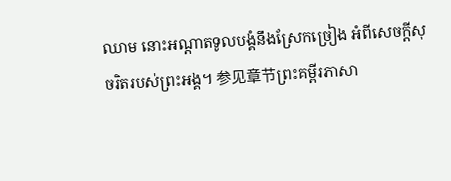ឈាម នោះអណ្ដាតទូលបង្គំនឹងស្រែកច្រៀង អំពីសេចក្ដីសុចរិតរបស់ព្រះអង្គ។ 参见章节ព្រះគម្ពីរភាសា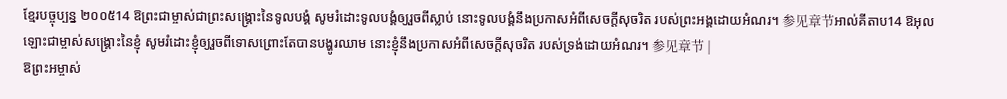ខ្មែរបច្ចុប្បន្ន ២០០៥14 ឱព្រះជាម្ចាស់ជាព្រះសង្គ្រោះនៃទូលបង្គំ សូមរំដោះទូលបង្គំឲ្យរួចពីស្លាប់ នោះទូលបង្គំនឹងប្រកាសអំពីសេចក្ដីសុចរិត របស់ព្រះអង្គដោយអំណរ។ 参见章节អាល់គីតាប14 ឱអុលឡោះជាម្ចាស់សង្គ្រោះនៃខ្ញុំ សូមរំដោះខ្ញុំឲ្យរួចពីទោសព្រោះតែបានបង្ហូរឈាម នោះខ្ញុំនឹងប្រកាសអំពីសេចក្ដីសុចរិត របស់ទ្រង់ដោយអំណរ។ 参见章节 |
ឱព្រះអម្ចាស់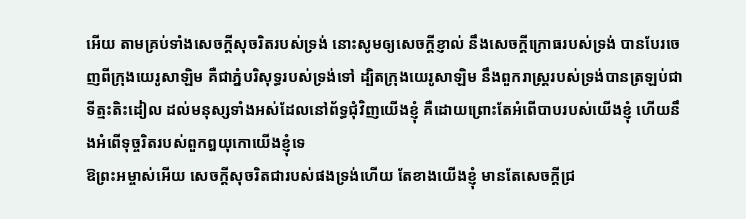អើយ តាមគ្រប់ទាំងសេចក្ដីសុចរិតរបស់ទ្រង់ នោះសូមឲ្យសេចក្ដីខ្ញាល់ នឹងសេចក្ដីក្រោធរបស់ទ្រង់ បានបែរចេញពីក្រុងយេរូសាឡិម គឺជាភ្នំបរិសុទ្ធរបស់ទ្រង់ទៅ ដ្បិតក្រុងយេរូសាឡិម នឹងពួករាស្ត្ររបស់ទ្រង់បានត្រឡប់ជាទីត្មះតិះដៀល ដល់មនុស្សទាំងអស់ដែលនៅព័ទ្ធជុំវិញយើងខ្ញុំ គឺដោយព្រោះតែអំពើបាបរបស់យើងខ្ញុំ ហើយនឹងអំពើទុច្ចរិតរបស់ពួកឰយុកោយើងខ្ញុំទេ
ឱព្រះអម្ចាស់អើយ សេចក្ដីសុចរិតជារបស់ផងទ្រង់ហើយ តែខាងយើងខ្ញុំ មានតែសេចក្ដីជ្រ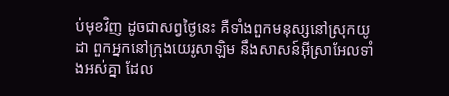ប់មុខវិញ ដូចជាសព្វថ្ងៃនេះ គឺទាំងពួកមនុស្សនៅស្រុកយូដា ពួកអ្នកនៅក្រុងយេរូសាឡិម នឹងសាសន៍អ៊ីស្រាអែលទាំងអស់គ្នា ដែល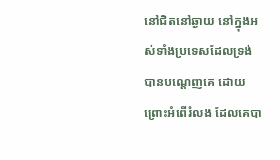នៅជិតនៅឆ្ងាយ នៅក្នុងអស់ទាំងប្រទេសដែលទ្រង់បានបណ្តេញគេ ដោយព្រោះអំពើរំលង ដែលគេបា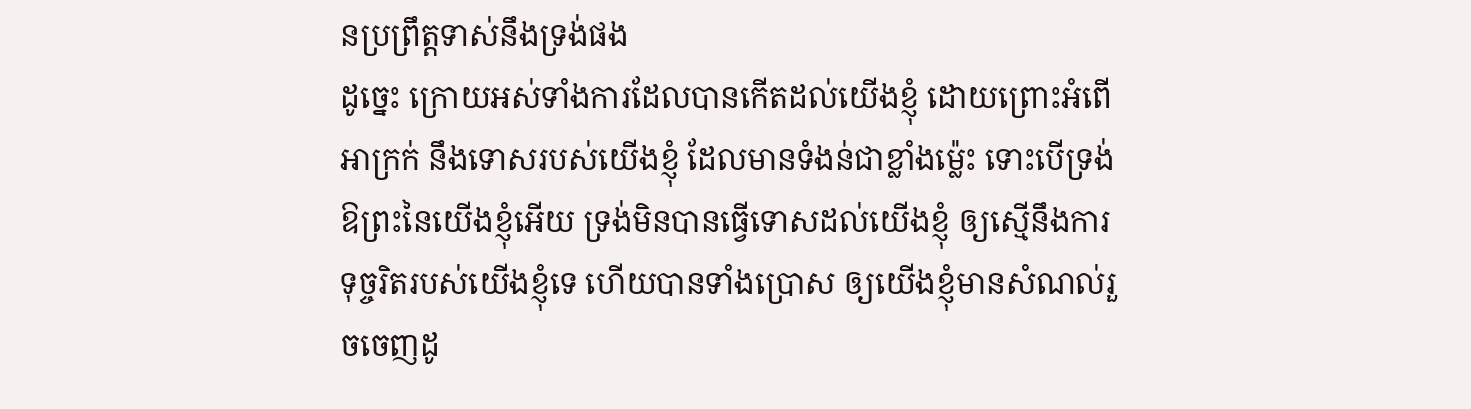នប្រព្រឹត្តទាស់នឹងទ្រង់ផង
ដូច្នេះ ក្រោយអស់ទាំងការដែលបានកើតដល់យើងខ្ញុំ ដោយព្រោះអំពើអាក្រក់ នឹងទោសរបស់យើងខ្ញុំ ដែលមានទំងន់ជាខ្លាំងម៉្លេះ ទោះបើទ្រង់ ឱព្រះនៃយើងខ្ញុំអើយ ទ្រង់មិនបានធ្វើទោសដល់យើងខ្ញុំ ឲ្យស្មើនឹងការទុច្ចរិតរបស់យើងខ្ញុំទេ ហើយបានទាំងប្រោស ឲ្យយើងខ្ញុំមានសំណល់រួចចេញដូ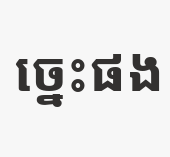ច្នេះផង